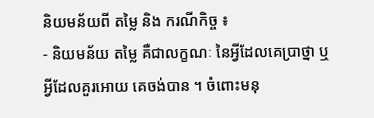និយមន័យពី តម្លៃ និង ករណីកិច្ច ៖
- និយមន័យ តម្លៃ គឺជាលក្ខណៈ នៃអ្វីដែលគេប្រាថ្នា ឬអ្វីដែលគួរអោយ គេចង់បាន ។ ចំពោះមនុ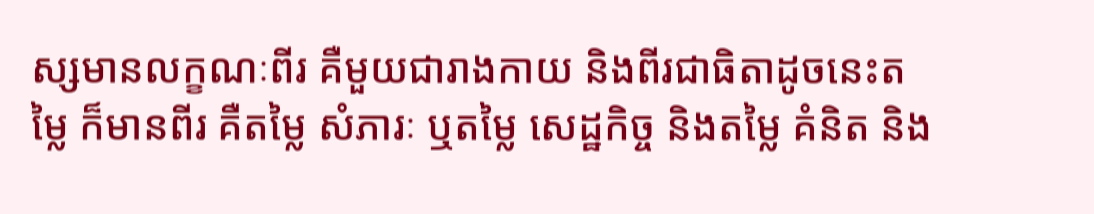ស្សមានលក្ខណៈពីរ គឺមួយជារាងកាយ និងពីរជាធិតាដូចនេះតម្លៃ ក៏មានពីរ គឺតម្លៃ សំភារៈ ឬតម្លៃ សេដ្ឋកិច្ច និងតម្លៃ គំនិត និង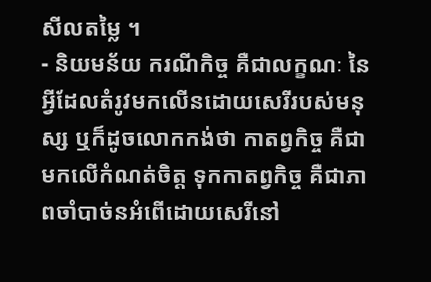សីលតម្លៃ ។
- និយមន័យ ករណីកិច្ច គឺជាលក្ខណៈ នៃអ្វីដែលតំរូវមកលើនដោយសេរីរបស់មនុស្ស ឬក៏ដូចលោកកង់ថា កាតព្វកិច្ច គឺជា មកលើកំណត់ចិត្ត ទុកកាតព្វកិច្ច គឺជាភាពចាំបាច់នអំពើដោយសេរីនៅ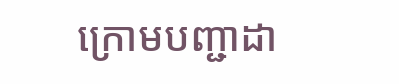ក្រោមបញ្ជាដា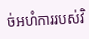ច់អហំការរបស់វិ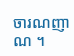ចារណញាណ ។